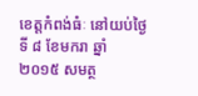ខេត្តកំពង់ធំៈ នៅយប់ថ្ងៃទី ៨ ខែមករា ឆ្នាំ ២០១៥ សមត្ថ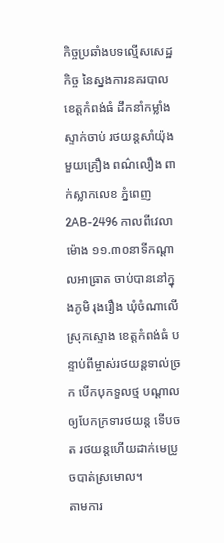កិច្ចប្រឆាំងបទល្មើសសេដ្ឋកិច្ច នៃស្នងការនគរបាល ខេត្តកំពង់ធំ ដឹកនាំកម្លាំងស្ទាក់ចាប់ រថយន្តសាំយ៉ុងមួយគ្រឿង ពណ៌លឿង ពាក់ស្លាកលេខ ភ្នំពេញ2AB-2496 កាលពីវេលាម៉ោង ១១.៣០នាទីកណ្តាលអាធ្រាត ចាប់បាននៅក្នុងភូមិ រុងរឿង ឃុំចំណាលើ ស្រុកស្ទោង ខេត្តកំពង់ធំ បន្ទាប់ពីម្ចាស់រថយន្តទាល់ច្រក បើកបុកទួលថ្ម បណ្តាលឲ្យបែកក្រទារថយន្ត ទើបចត រថយន្តហើយដាក់មេប្រូចបាត់ស្រមោល។
តាមការ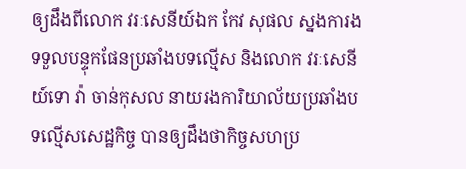ឲ្យដឹងពីលោក វរៈសេនីយ៍ឯក កែវ សុផល ស្នងការងទទួលបន្ទុកផែនប្រឆាំងបទល្មើស និងលោក វរៈសេនីយ៍ទោ វ៉ា ចាន់កុសល នាយរងការិយាល័យប្រឆាំងបទល្មើសសេដ្ឋកិច្ច បានឲ្យដឹងថាកិច្ចសហប្រ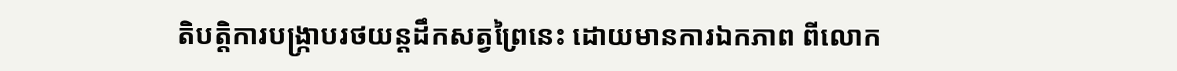តិបត្តិការបង្ក្រាបរថយន្តដឹកសត្វព្រៃនេះ ដោយមានការឯកភាព ពីលោក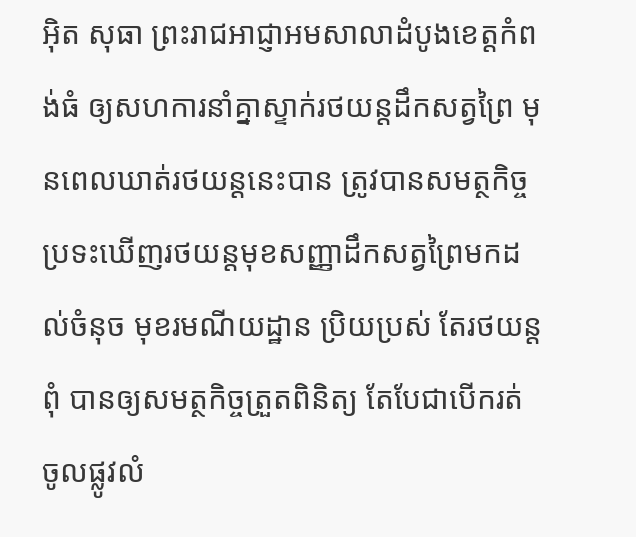អ៊ិត សុធា ព្រះរាជអាជ្ញាអមសាលាដំបូងខេត្តកំពង់ធំ ឲ្យសហការនាំគ្នាស្ទាក់រថយន្តដឹកសត្វព្រៃ មុនពេលឃាត់រថយន្តនេះបាន ត្រូវបានសមត្ថកិច្ចប្រទះឃើញរថយន្តមុខសញ្ញាដឹកសត្វព្រៃមកដល់ចំនុច មុខរមណីយដ្ឋាន ប្រិយប្រស់ តែរថយន្តពុំ បានឲ្យសមត្ថកិច្ចត្រួតពិនិត្យ តែបែជាបើករត់ ចូលផ្លូវលំ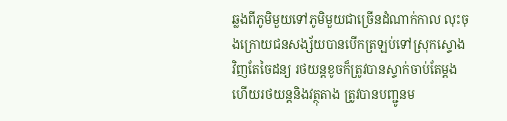ឆ្លងពីភូមិមួយទៅភូមិមួយជាច្រើនដំណាក់កាល លុះចុងក្រោយជនសង្ស័យបានបើកត្រឡប់ទៅស្រុកស្ទោង វិញតែចៃដន្យ រថយន្តខូចក៏ត្រូវបានស្ទាក់ចាប់តែម្តង ហើយរថយន្តនិងវត្ថុតាង ត្រូវបានបញ្ជូនម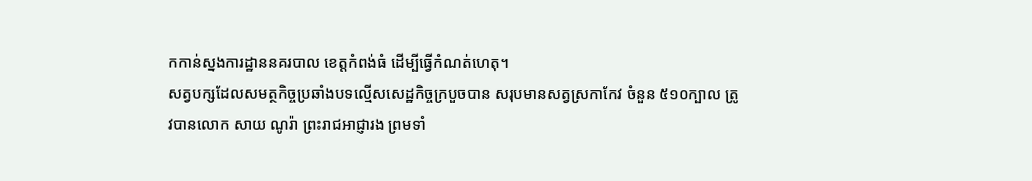កកាន់ស្នងការដ្ឋាននគរបាល ខេត្តកំពង់ធំ ដើម្បីធ្វើកំណត់ហេតុ។
សត្វបក្សដែលសមត្ថកិច្ចប្រឆាំងបទល្មើសសេដ្ឋកិច្ចក្របួចបាន សរុបមានសត្វស្រកាកែវ ចំនួន ៥១០ក្បាល ត្រូវបានលោក សាយ ណូរ៉ា ព្រះរាជអាជ្ញារង ព្រមទាំ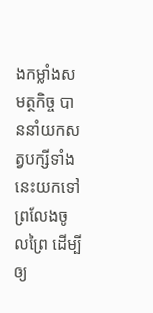ងកម្លាំងសមត្ថកិច្ច បាននាំយកសត្វបក្សីទាំងនេះយកទៅ ព្រលែងចូលព្រៃ ដើម្បីឲ្យ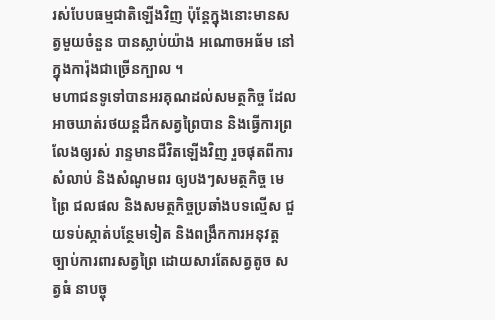រស់បែបធម្មជាតិឡើងវិញ ប៉ុន្តែក្នុងនោះមានសត្វមួយចំនួន បានស្លាប់យ៉ាង អណោចអធ័ម នៅក្នុងការ៉ុងជាច្រើនក្បាល ។
មហាជនទូទៅបានអរគុណដល់សមត្ថកិច្ច ដែលអាចឃាត់រថយន្តដឹកសត្វព្រៃបាន និងធ្វើការព្រលែងឲ្យរស់ រាន្ទមានជីវិតឡើងវិញ រួចផុតពីការសំលាប់ និងសំណូមពរ ឲ្យបងៗសមត្ថកិច្ច មេព្រៃ ជលផល និងសមត្ថកិច្ចប្រឆាំងបទល្មើស ជួយទប់ស្កាត់បន្ថែមទៀត និងពង្រឹកការអនុវត្តច្បាប់ការពារសត្វព្រៃ ដោយសារតែសត្វតូច សត្វធំ នាបច្ចុ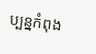ប្បន្នកំពុង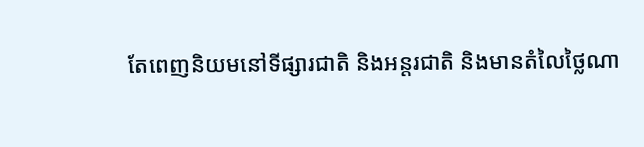តែពេញនិយមនៅទីផ្សារជាតិ និងអន្តរជាតិ និងមានតំលៃថ្លៃណា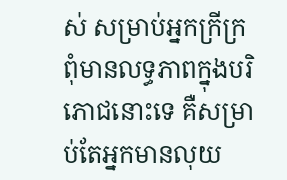ស់ សម្រាប់អ្នកក្រីក្រ ពុំមានលទ្ធភាពក្នុងបរិភោជនោះទេ គឺសម្រាប់តែអ្នកមានលុយ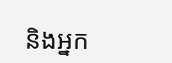និងអ្នក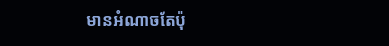មានអំណាចតែប៉ុ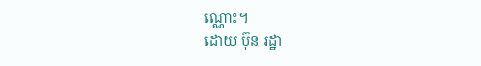ណ្ណោះ។
ដោយ ប៊ុន រដ្ឋា